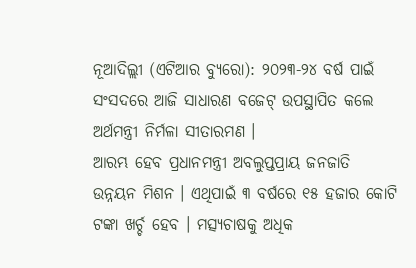ନୂଆଦିଲ୍ଲୀ (ଏଟିଆର ବ୍ୟୁରୋ): ୨୦୨୩-୨୪ ବର୍ଷ ପାଇଁ ସଂସଦରେ ଆଜି ସାଧାରଣ ବଜେଟ୍ ଉପସ୍ଥାପିତ କଲେ ଅର୍ଥମନ୍ତ୍ରୀ ନିର୍ମଳା ସୀତାରମଣ ।
ଆରମ୍ଭ ହେବ ପ୍ରଧାନମନ୍ତ୍ରୀ ଅବଲୁପ୍ତପ୍ରାୟ ଜନଜାତି ଉନ୍ନୟନ ମିଶନ । ଏଥିପାଇଁ ୩ ବର୍ଷରେ ୧୫ ହଜାର କୋଟି ଟଙ୍କା ଖର୍ଚ୍ଚ ହେବ । ମତ୍ସ୍ୟଚାଷକୁ ଅଧିକ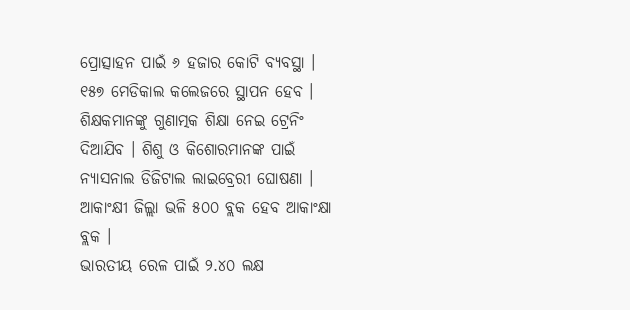ପ୍ରୋତ୍ସାହନ ପାଇଁ ୬ ହଜାର କୋଟି ବ୍ୟବସ୍ଥା । ୧୫୭ ମେଡିକାଲ କଲେଜରେ ସ୍ଥାପନ ହେବ । ଶିକ୍ଷକମାନଙ୍କୁ ଗୁଣାତ୍ମକ ଶିକ୍ଷା ନେଇ ଟ୍ରେନିଂ ଦିଆଯିବ । ଶିଶୁ ଓ କିଶୋରମାନଙ୍କ ପାଇଁ ନ୍ୟାସନାଲ ଡିଜିଟାଲ ଲାଇବ୍ରେରୀ ଘୋଷଣା । ଆକାଂକ୍ଷୀ ଜିଲ୍ଲା ଭଳି ୫୦୦ ବ୍ଲକ ହେବ ଆକାଂକ୍ଷା ବ୍ଲକ ।
ଭାରତୀୟ ରେଳ ପାଇଁ ୨.୪୦ ଲକ୍ଷ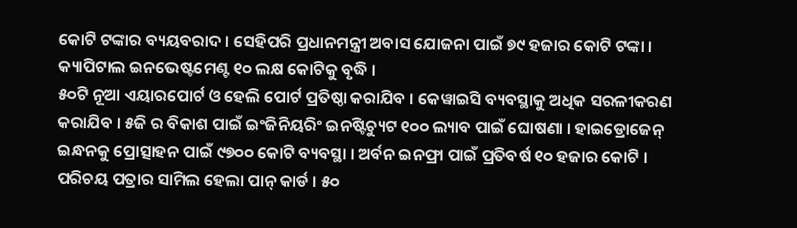କୋଟି ଟଙ୍କାର ବ୍ୟୟବରାଦ । ସେହିପରି ପ୍ରଧାନମନ୍ତ୍ରୀ ଅବାସ ଯୋଜନା ପାଇଁ ୭୯ ହଜାର କୋଟି ଟଙ୍କା । କ୍ୟାପିଟାଲ ଇନଭେଷ୍ଟମେଣ୍ଟ ୧୦ ଲକ୍ଷ କୋଟିକୁ ବୃଦ୍ଧି ।
୫୦ଟି ନୂଆ ଏୟାରପୋର୍ଟ ଓ ହେଲି ପୋର୍ଟ ପ୍ରତିଷ୍ଠା କରାଯିବ । କେୱାଇସି ବ୍ୟବସ୍ଥାକୁ ଅଧିକ ସରଳୀକରଣ କରାଯିବ । ୫ଜି ର ବିକାଶ ପାଇଁ ଇଂଜିନିୟରିଂ ଇନଷ୍ଟିଚ୍ୟୁଟ ୧୦୦ ଲ୍ୟାବ ପାଇଁ ଘୋଷଣା । ହାଇଡ୍ରୋଜେନ୍ ଇନ୍ଧନକୁ ପ୍ରୋତ୍ସାହନ ପାଇଁ ୯୭୦୦ କୋଟି ବ୍ୟବସ୍ଥା । ଅର୍ବନ ଇନଫ୍ରା ପାଇଁ ପ୍ରତିବର୍ଷ ୧୦ ହଜାର କୋଟି । ପରିଚୟ ପତ୍ରାର ସାମିଲ ହେଲା ପାନ୍ କାର୍ଡ । ୫୦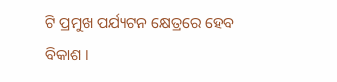ଟି ପ୍ରମୁଖ ପର୍ଯ୍ୟଟନ କ୍ଷେତ୍ରରେ ହେବ ବିକାଶ ।